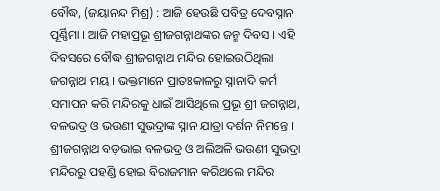ବୌଦ୍ଧ, (ଜୟାନନ୍ଦ ମିଶ୍ର) : ଆଜି ହେଉଛି ପବିତ୍ର ଦେବସ୍ନାନ ପୂର୍ଣ୍ଣିମା । ଆଜି ମହାପ୍ରଭୂ ଶ୍ରୀଜଗନ୍ନାଥଙ୍କର ଜନ୍ମ ଦିବସ । ଏହି ଦିବସରେ ବୌଦ୍ଧ ଶ୍ରୀଜଗନ୍ନାଥ ମନ୍ଦିର ହୋଇଉଠିଥିଲା ଜଗନ୍ନାଥ ମୟ । ଭକ୍ତମାନେ ପ୍ରାତଃକାଳରୁ ସ୍ନାନାଦି କର୍ମ ସମାପନ କରି ମନ୍ଦିରକୁ ଧାଇଁ ଆସିଥିଲେ ପ୍ରଭୂ ଶ୍ରୀ ଜଗନ୍ନାଥ, ବଳଭଦ୍ର ଓ ଭଉଣୀ ସୁଭଦ୍ରାଙ୍କ ସ୍ନାନ ଯାତ୍ରା ଦର୍ଶନ ନିମନ୍ତେ । ଶ୍ରୀଜଗନ୍ନାଥ ବଡ଼ଭାଇ ବଳଭଦ୍ର ଓ ଅଲିଅଳି ଭଉଣୀ ସୁଭଦ୍ରା ମନ୍ଦିରରୁ ପହଣ୍ଡି ହୋଇ ବିରାଜମାନ କରିଥଲେ ମନ୍ଦିର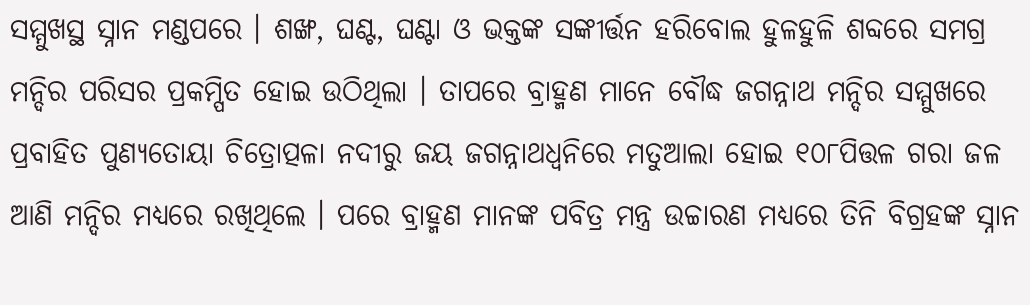ସମ୍ମୁଖସ୍ଥ ସ୍ନାନ ମଣ୍ଡପରେ । ଶଙ୍ଖ, ଘଣ୍ଟ, ଘଣ୍ଟା ଓ ଭକ୍ତଙ୍କ ସଙ୍କୀର୍ତ୍ତନ ହରିବୋଲ ହୁଳହୁଳି ଶବ୍ଦରେ ସମଗ୍ର ମନ୍ଦିର ପରିସର ପ୍ରକମ୍ପିତ ହୋଇ ଉଠିଥିଲା । ତାପରେ ବ୍ରାହ୍ମଣ ମାନେ ବୌଦ୍ଧ ଜଗନ୍ନାଥ ମନ୍ଦିର ସମ୍ମୁଖରେ ପ୍ରବାହିତ ପୁଣ୍ୟତୋୟା ଚିତ୍ରୋତ୍ପଳା ନଦୀରୁ ଜୟ ଜଗନ୍ନାଥଧ୍ୱନିରେ ମତୁଆଲା ହୋଇ ୧୦୮ପିତ୍ତଳ ଗରା ଜଳ ଆଣି ମନ୍ଦିର ମଧ୍ୟରେ ରଖିଥିଲେ । ପରେ ବ୍ରାହ୍ମଣ ମାନଙ୍କ ପବିତ୍ର ମନ୍ତ୍ର ଉଚ୍ଚାରଣ ମଧ୍ୟରେ ତିନି ବିଗ୍ରହଙ୍କ ସ୍ନାନ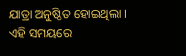ଯାତ୍ରା ଅନୁଷ୍ଠିତ ହୋଇଥିଲା । ଏହି ସମୟରେ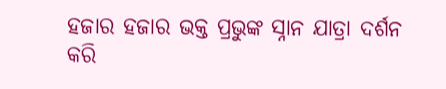ହଜାର ହଜାର ଭକ୍ତ ପ୍ରଭୁଙ୍କ ସ୍ନାନ ଯାତ୍ରା ଦର୍ଶନ କରି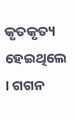କୃତକୃତ୍ୟ ହେଇଥିଲେ । ଗଗନ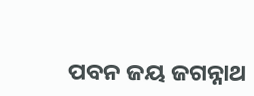ପବନ ଜୟ ଜଗନ୍ନାଥ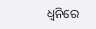ଧ୍ୱନିରେ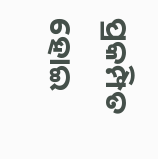ପ୍ରକମ୍ପିତ ହୋଇ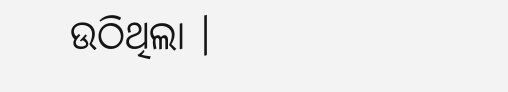ଉଠିଥିଲା ।